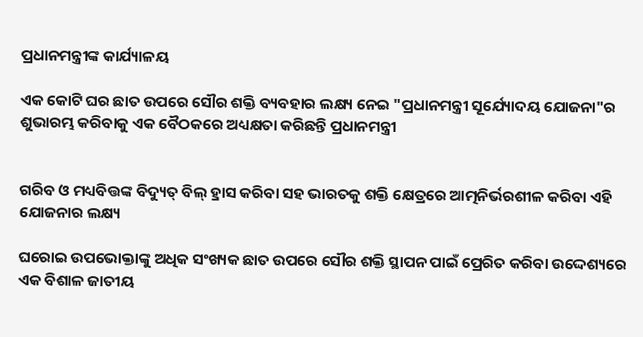ପ୍ରଧାନମନ୍ତ୍ରୀଙ୍କ କାର୍ଯ୍ୟାଳୟ

ଏକ କୋଟି ଘର ଛାତ ଉପରେ ସୌର ଶକ୍ତି ବ୍ୟବହାର ଲକ୍ଷ୍ୟ ନେଇ "ପ୍ରଧାନମନ୍ତ୍ରୀ ସୂର୍ଯ୍ୟୋଦୟ ଯୋଜନା"ର ଶୁଭାରମ୍ଭ କରିବାକୁ ଏକ ବୈଠକରେ ଅଧ୍ୟକ୍ଷତା କରିଛନ୍ତି ପ୍ରଧାନମନ୍ତ୍ରୀ


ଗରିବ ଓ ମଧ୍ୟବିତ୍ତଙ୍କ ବିଦ୍ୟୁତ୍‍ ବିଲ୍ ହ୍ରାସ କରିବା ସହ ଭାରତକୁ ଶକ୍ତି କ୍ଷେତ୍ରରେ ଆତ୍ମନିର୍ଭରଶୀଳ କରିବା ଏହି ଯୋଜନାର ଲକ୍ଷ୍ୟ

ଘରୋଇ ଉପଭୋକ୍ତାଙ୍କୁ ଅଧିକ ସଂଖ୍ୟକ ଛାତ ଉପରେ ସୌର ଶକ୍ତି ସ୍ଥାପନ ପାଇଁ ପ୍ରେରିତ କରିବା ଉଦ୍ଦେଶ୍ୟରେ ଏକ ବିଶାଳ ଜାତୀୟ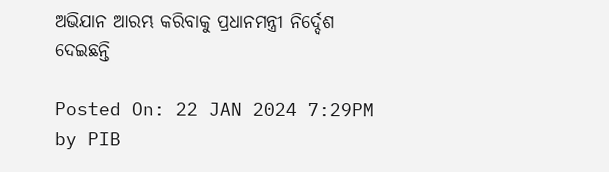ଅଭିଯାନ ଆରମ୍ଭ କରିବାକୁ ପ୍ରଧାନମନ୍ତ୍ରୀ ନିର୍ଦ୍ଦେଶ ଦେଇଛନ୍ତି

Posted On: 22 JAN 2024 7:29PM by PIB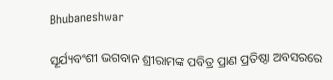Bhubaneshwar

ସୂର୍ଯ୍ୟବଂଶୀ ଭଗବାନ ଶ୍ରୀରାମଙ୍କ ପବିତ୍ର ପ୍ରାଣ ପ୍ରତିଷ୍ଠା ଅବସରରେ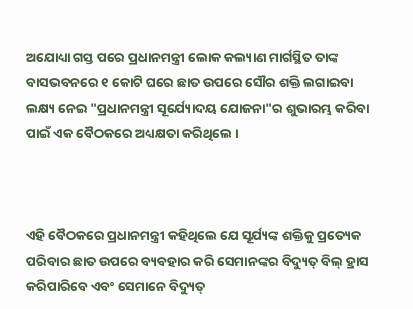ଅଯୋଧ୍ୟା ଗସ୍ତ ପରେ ପ୍ରଧାନମନ୍ତ୍ରୀ ଲୋକ କଲ୍ୟାଣ ମାର୍ଗସ୍ଥିତ ତାଙ୍କ ବାସଭବନରେ ୧ କୋଟି ଘରେ ଛାତ ଉପରେ ସୌର ଶକ୍ତି ଲଗାଇବା ଲକ୍ଷ୍ୟ ନେଇ "ପ୍ରଧାନମନ୍ତ୍ରୀ ସୂର୍ଯ୍ୟୋଦୟ ଯୋଜନା"ର ଶୁଭାରମ୍ଭ କରିବା ପାଇଁ ଏକ ବୈଠକରେ ଅଧ୍ୟକ୍ଷତା କରିଥିଲେ ।



ଏହି ବୈଠକରେ ପ୍ରଧାନମନ୍ତ୍ରୀ କହିଥିଲେ ଯେ ସୂର୍ଯ୍ୟଙ୍କ ଶକ୍ତିକୁ ପ୍ରତ୍ୟେକ ପରିବାର ଛାତ ଉପରେ ବ୍ୟବହାର କରି ସେମାନଙ୍କର ବିଦ୍ୟୁତ୍‍ ବିଲ୍ ହ୍ରାସ କରିପାରିବେ ଏବଂ ସେମାନେ ବିଦ୍ୟୁତ୍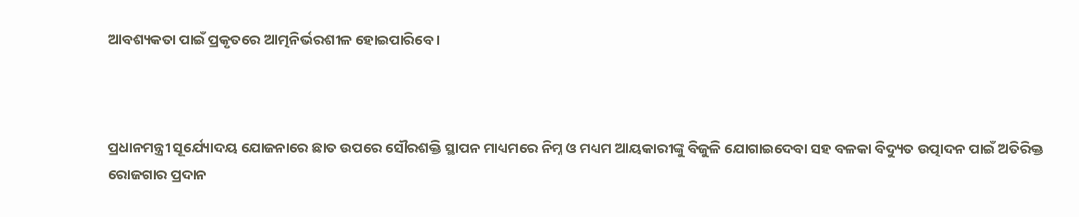ଆବଶ୍ୟକତା ପାଇଁ ପ୍ରକୃତରେ ଆତ୍ମନିର୍ଭରଶୀଳ ହୋଇପାରିବେ ।



ପ୍ରଧାନମନ୍ତ୍ରୀ ସୂର୍ଯ୍ୟୋଦୟ ଯୋଜନାରେ ଛାତ ଉପରେ ସୌରଶକ୍ତି ସ୍ଥାପନ ମାଧ୍ୟମରେ ନିମ୍ନ ଓ ମଧ୍ୟମ ଆୟକାରୀଙ୍କୁ ବିଜୁଳି ଯୋଗାଇଦେବା ସହ ବଳକା ବିଦ୍ୟୁତ ଉତ୍ପାଦନ ପାଇଁ ଅତିରିକ୍ତ ରୋଜଗାର ପ୍ରଦାନ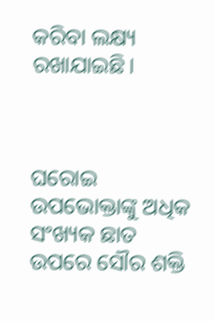କରିବା ଲକ୍ଷ୍ୟ ରଖାଯାଇଛି।



ଘରୋଇ ଉପଭୋକ୍ତାଙ୍କୁ ଅଧିକ ସଂଖ୍ୟକ ଛାତ ଉପରେ ସୌର ଶକ୍ତି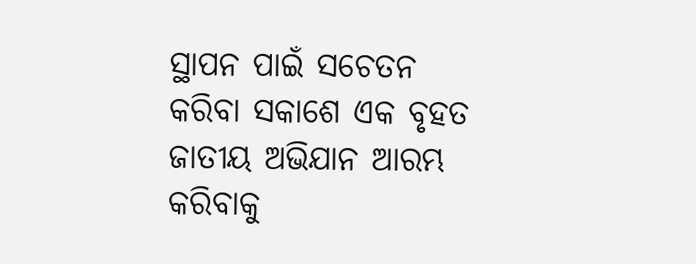ସ୍ଥାପନ ପାଇଁ ସଚେତନ କରିବା ସକାଶେ ଏକ ବୃହତ ଜାତୀୟ ଅଭିଯାନ ଆରମ୍ଭ କରିବାକୁ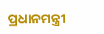ପ୍ରଧାନମନ୍ତ୍ରୀ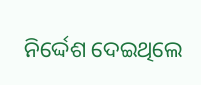ନିର୍ଦ୍ଦେଶ ଦେଇଥିଲେ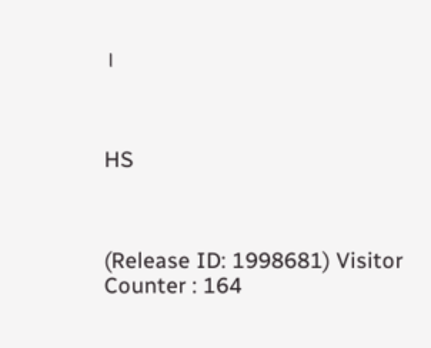।



HS



(Release ID: 1998681) Visitor Counter : 164